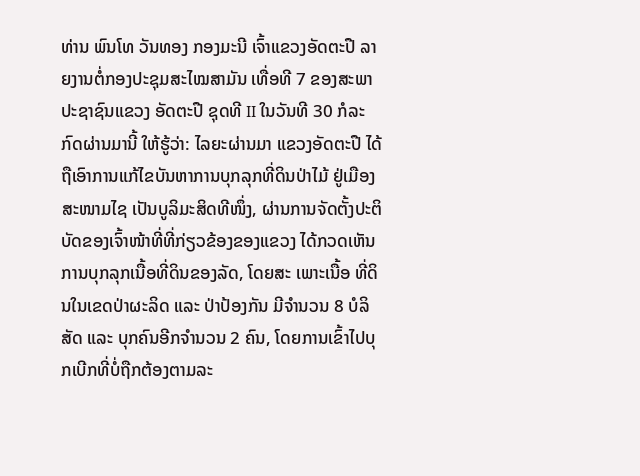ທ່ານ ພົນໂທ ວັນທອງ ກອງມະນີ ເຈົ້າແຂວງອັດຕະປື ລາຍງານຕໍ່ກອງປະຊຸມສະໄໝສາມັນ ເທື່ອທີ 7 ຂອງສະພາປະຊາຊົນແຂວງ ອັດຕະປື ຊຸດທີ II ໃນວັນທີ 30 ກໍລະກົດຜ່ານມານີ້ ໃຫ້ຮູ້ວ່າ: ໄລຍະຜ່ານມາ ແຂວງອັດຕະປື ໄດ້ຖືເອົາການແກ້ໄຂບັນຫາການບຸກລຸກທີ່ດິນປ່າໄມ້ ຢູ່ເມືອງສະໜາມໄຊ ເປັນບູລິມະສິດທີໜຶ່ງ, ຜ່ານການຈັດຕັ້ງປະຕິບັດຂອງເຈົ້າໜ້າທີ່ທີ່ກ່ຽວຂ້ອງຂອງແຂວງ ໄດ້ກວດເຫັນການບຸກລຸກເນື້ອທີ່ດິນຂອງລັດ, ໂດຍສະ ເພາະເນື້ອ ທີ່ດິນໃນເຂດປ່າຜະລິດ ແລະ ປ່າປ້ອງກັນ ມີຈໍານວນ 8 ບໍລິສັດ ແລະ ບຸກຄົນອີກຈໍານວນ 2 ຄົນ, ໂດຍການເຂົ້າໄປບຸກເບີກທີ່ບໍ່ຖືກຕ້ອງຕາມລະ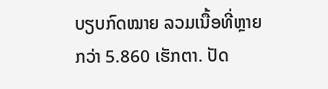ບຽບກົດໝາຍ ລວມເນື້ອທີ່ຫຼາຍກວ່າ 5.860 ເຮັກຕາ. ປັດ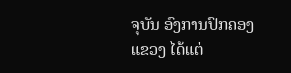ຈຸບັນ ອົງການປົກຄອງແຂວງ ໄດ້ແຕ່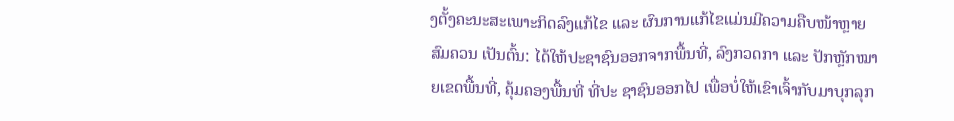ງຕັ້ງຄະນະສະເພາະກິດລົງແກ້ໄຂ ແລະ ຜົນການແກ້ໄຂແມ່ນມີຄວາມຄືບໜ້າຫຼາຍສົມຄວນ ເປັນຕົ້ນ: ໄດ້ໃຫ້ປະຊາຊົນອອກຈາກພື້ນທີ່, ລົງກວດກາ ແລະ ປັກຫຼັກໝາຍເຂດພື້ນທີ່, ຄຸ້ມຄອງພື້ນທີ່ ທີ່ປະ ຊາຊົນອອກໄປ ເພື່ອບໍ່ໃຫ້ເຂົາເຈົ້າກັບມາບຸກລຸກ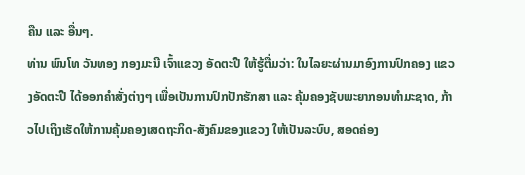ຄືນ ແລະ ອື່ນໆ.
ທ່ານ ພົນໂທ ວັນທອງ ກອງມະນີ ເຈົ້າແຂວງ ອັດຕະປື ໃຫ້ຮູ້ຕື່ມວ່າ: ໃນໄລຍະຜ່ານມາອົງການປົກຄອງ ແຂວງອັດຕະປື ໄດ້ອອກຄຳສັ່ງຕ່າງໆ ເພື່ອເປັນການປົກປັກຮັກສາ ແລະ ຄຸ້ມຄອງຊັບພະຍາກອນທໍາມະຊາດ, ກ້າວໄປເຖິງເຮັດໃຫ້ການຄຸ້ມຄອງເສດຖະກິດ-ສັງຄົມຂອງແຂວງ ໃຫ້ເປັນລະບົບ, ສອດຄ່ອງ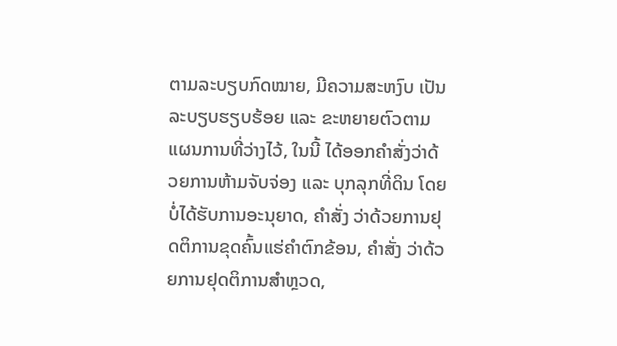ຕາມລະບຽບກົດໝາຍ, ມີຄວາມສະຫງົບ ເປັນລະບຽບຮຽບຮ້ອຍ ແລະ ຂະຫຍາຍຕົວຕາມແຜນການທີ່ວ່າງໄວ້, ໃນນີ້ ໄດ້ອອກຄໍາສັ່ງວ່າດ້ວຍການຫ້າມຈັບຈ່ອງ ແລະ ບຸກລຸກທີ່ດິນ ໂດຍບໍ່ໄດ້ຮັບການອະນຸຍາດ, ຄໍາສັ່ງ ວ່າດ້ວຍການຢຸດຕິການຂຸດຄົ້ນແຮ່ຄໍາຕົກຂ້ອນ, ຄໍາສັ່ງ ວ່າດ້ວຍການຢຸດຕິການສໍາຫຼວດ,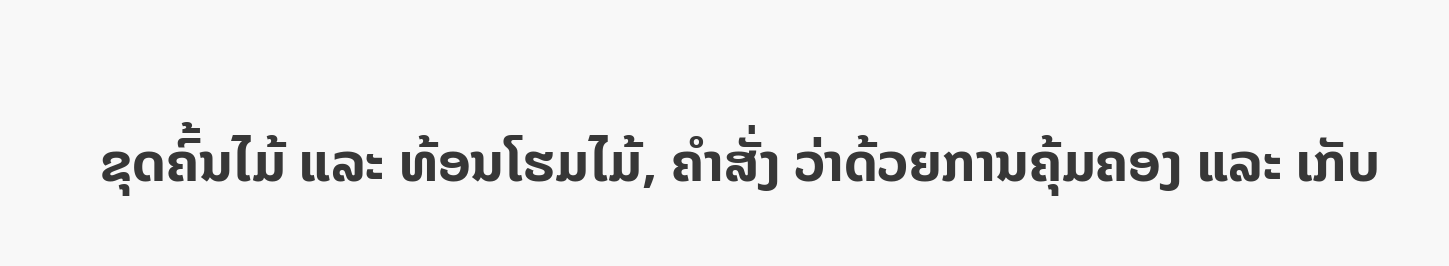ຂຸດຄົ້ນໄມ້ ແລະ ທ້ອນໂຮມໄມ້, ຄໍາສັ່ງ ວ່າດ້ວຍການຄຸ້ມຄອງ ແລະ ເກັບ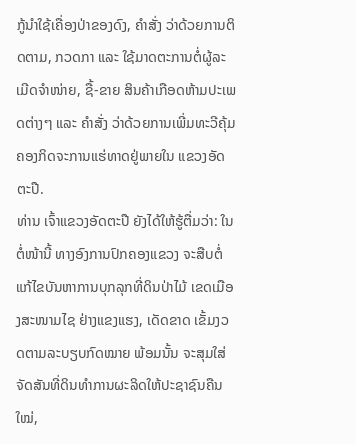ກູ້ນໍາໃຊ້ເຄື່ອງປ່າຂອງດົງ, ຄໍາສັ່ງ ວ່າດ້ວຍການຕິດຕາມ, ກວດກາ ແລະ ໃຊ້ມາດຕະການຕໍ່ຜູ້ລະເມີດຈຳໜ່າຍ, ຊື້-ຂາຍ ສິນຄ້າເກືອດຫ້າມປະເພດຕ່າງໆ ແລະ ຄໍາສັ່ງ ວ່າດ້ວຍການເພີ່ມທະວີຄຸ້ມຄອງກິດຈະການແຮ່ທາດຢູ່ພາຍໃນ ແຂວງອັດຕະປື.
ທ່ານ ເຈົ້າແຂວງອັດຕະປື ຍັງໄດ້ໃຫ້ຮູ້ຕື່ມວ່າ: ໃນຕໍ່ໜ້ານີ້ ທາງອົງການປົກຄອງແຂວງ ຈະສືບຕໍ່ແກ້ໄຂບັນຫາການບຸກລຸກທີ່ດິນປ່າໄມ້ ເຂດເມືອງສະໜາມໄຊ ຢ່າງແຂງແຮງ, ເດັດຂາດ ເຂັ້ມງວດຕາມລະບຽບກົດໝາຍ ພ້ອມນັ້ນ ຈະສຸມໃສ່ຈັດສັນທີ່ດິນທຳການຜະລິດໃຫ້ປະຊາຊົນຄືນໃໝ່,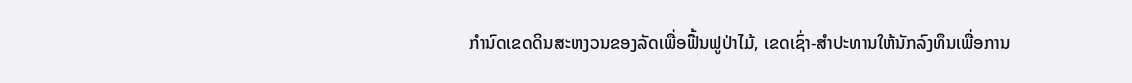ກຳນົດເຂດດິນສະຫງວນຂອງລັດເພື່ອຟື້ນຟູປ່າໄມ້, ເຂດເຊົ່າ-ສໍາປະທານໃຫ້ນັກລົງທຶນເພື່ອການ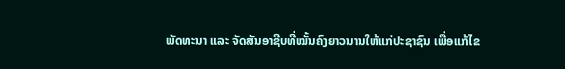ພັດທະນາ ແລະ ຈັດສັນອາຊີບທີ່ໝັ້ນຄົງຍາວນານໃຫ້ແກ່ປະຊາຊົນ ເພື່ອແກ້ໄຂ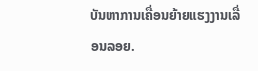ບັນຫາການເຄື່ອນຍ້າຍແຮງງານເລື່ອນລອຍ.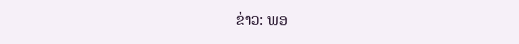ຂ່າວ: ພອ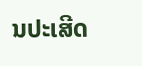ນປະເສີດ